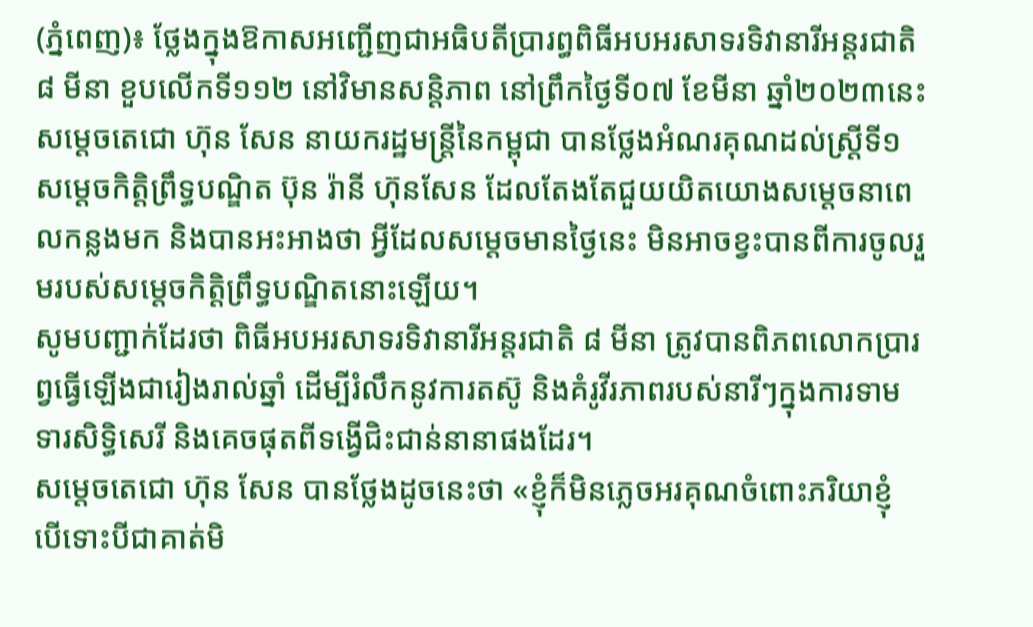(ភ្នំពេញ)៖ ថ្លែងក្នុងឱកាសអញ្ជើញជាអធិបតីប្រារព្ធពិធីអបអរសាទរទិវានារីអន្តរជាតិ ៨ មីនា ខួបលើកទី១១២ នៅវិមានសន្តិភាព នៅព្រឹកថ្ងៃទី០៧ ខែមីនា ឆ្នាំ២០២៣នេះ សម្តេចតេជោ ហ៊ុន សែន នាយករដ្ឋមន្ត្រីនៃកម្ពុជា បានថ្លែងអំណរគុណដល់ស្ត្រីទី១ សម្តេចកិត្តិព្រឹទ្ធបណ្ឌិត ប៊ុន រ៉ានី ហ៊ុនសែន ដែលតែងតែជួយយិតយោងសម្តេចនាពេលកន្លងមក និងបានអះអាងថា អ្វីដែលសម្តេចមានថ្ងៃនេះ មិនអាចខ្វះបានពីការចូលរួមរបស់សម្តេចកិត្តិព្រឹទ្ធបណ្ឌិតនោះឡើយ។
សូមបញ្ជាក់ដែរថា ពិធីអបអរសាទរទិវានារីអន្តរជាតិ ៨ មីនា ត្រូវបានពិភពលោកប្រារព្វធ្វើឡើងជារៀងរាល់ឆ្នាំ ដើម្បីរំលឹកនូវការតស៊ូ និងគំរូវីរភាពរបស់នារីៗក្នុងការទាមទារសិទ្ធិសេរី និងគេចផុតពីទង្វើជិះជាន់នានាផងដែរ។
សម្តេចតេជោ ហ៊ុន សែន បានថ្លែងដូចនេះថា «ខ្ញុំក៏មិនភ្លេចអរគុណចំពោះភរិយាខ្ញុំ បើទោះបីជាគាត់មិ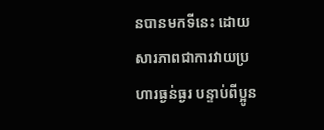នបានមកទីនេះ ដោយសារភាពជាការវាយប្រហារធ្ងន់ធ្ងរ បន្ទាប់ពីប្អូន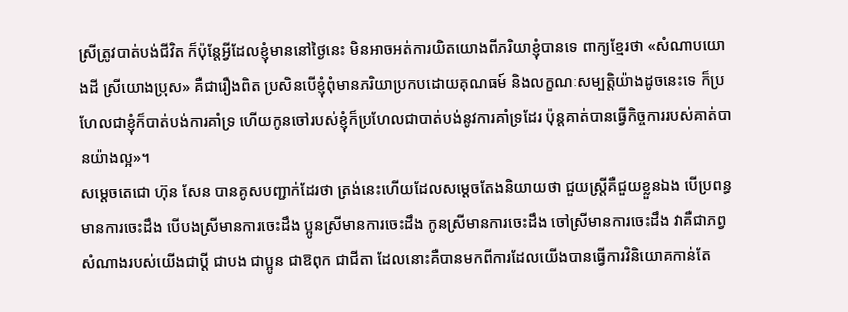ស្រីត្រូវបាត់បង់ជីវិត ក៏ប៉ុន្តែអ្វីដែលខ្ញុំមាននៅថ្ងៃនេះ មិនអាចអត់ការយិតយោងពីភរិយាខ្ញុំបានទេ ពាក្យខ្មែរថា «សំណាបយោងដី ស្រីយោងប្រុស» គឺជារឿងពិត ប្រសិនបើខ្ញុំពុំមានភរិយាប្រកបដោយគុណធម៍ និងលក្ខណៈសម្បត្តិយ៉ាងដូចនេះទេ ក៏ប្រហែលជាខ្ញុំក៏បាត់បង់ការគាំទ្រ ហើយកូនចៅរបស់ខ្ញុំក៏ប្រហែលជាបាត់បង់នូវការគាំទ្រដែរ ប៉ុន្តគាត់បានធ្វើកិច្ចការរបស់គាត់បានយ៉ាងល្អ»។
សម្តេចតេជោ ហ៊ុន សែន បានគូសបញ្ជាក់ដែរថា ត្រង់នេះហើយដែលសម្តេចតែងនិយាយថា ជួយស្ត្រីគឺជួយខ្លួនឯង បើប្រពន្ធមានការចេះដឹង បើបងស្រីមានការចេះដឹង ប្អូនស្រីមានការចេះដឹង កូនស្រីមានការចេះដឹង ចៅស្រីមានការចេះដឹង វាគឺជាភព្វសំណាងរបស់យើងជាប្តី ជាបង ជាប្អូន ជាឱពុក ជាជីតា ដែលនោះគឺបានមកពីការដែលយើងបានធ្វើការវិនិយោគកាន់តែ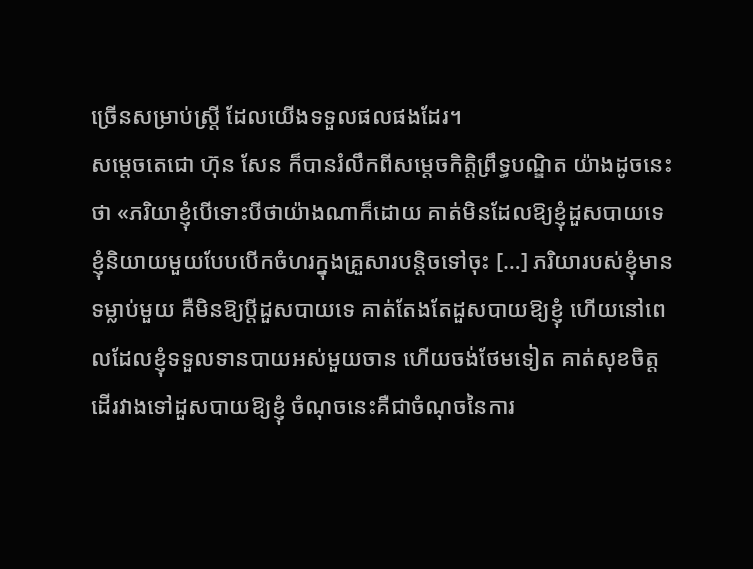ច្រើនសម្រាប់ស្ត្រី ដែលយើងទទួលផលផងដែរ។
សម្តេចតេជោ ហ៊ុន សែន ក៏បានរំលឹកពីសម្តេចកិត្តិព្រឹទ្ធបណ្ឌិត យ៉ាងដូចនេះថា «ភរិយាខ្ញុំបើទោះបីថាយ៉ាងណាក៏ដោយ គាត់មិនដែលឱ្យខ្ញុំដួសបាយទេ ខ្ញុំនិយាយមួយបែបបើកចំហរក្នុងគ្រួសារបន្តិចទៅចុះ […] ភរិយារបស់ខ្ញុំមានទម្លាប់មួយ គឺមិនឱ្យប្តីដួសបាយទេ គាត់តែងតែដួសបាយឱ្យខ្ញុំ ហើយនៅពេលដែលខ្ញុំទទួលទានបាយអស់មួយចាន ហើយចង់ថែមទៀត គាត់សុខចិត្តដើរវាងទៅដួសបាយឱ្យខ្ញុំ ចំណុចនេះគឺជាចំណុចនៃការ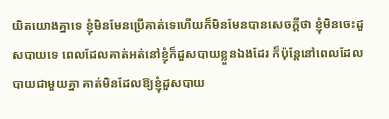យិតយោងគ្នាទេ ខ្ញុំមិនមែនប្រើគាត់ទេហើយក៏មិនមែនបានសេចក្តីថា ខ្ញុំមិនចេះដួសបាយទេ ពេលដែលគាត់អត់នៅខ្ញុំក៏ដួសបាយខ្លួនឯងដែរ ក៏ប៉ុន្តែនៅពេលដែលបាយជាមួយគ្នា គាត់មិនដែលឱ្យខ្ញុំដួសបាយ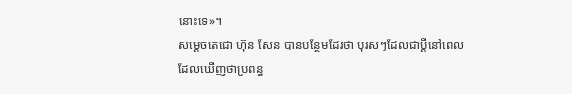នោះទេ»។
សម្តេចតេជោ ហ៊ុន សែន បានបន្ថែមដែរថា បុរសៗដែលជាប្តីនៅពេលដែលឃើញថាប្រពន្ធ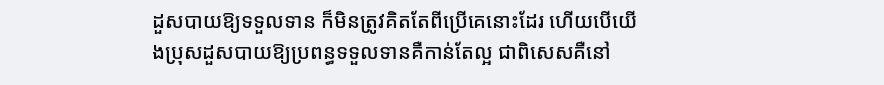ដួសបាយឱ្យទទួលទាន ក៏មិនត្រូវគិតតែពីប្រើគេនោះដែរ ហើយបើយើងប្រុសដួសបាយឱ្យប្រពន្ធទទួលទានគឺកាន់តែល្អ ជាពិសេសគឺនៅ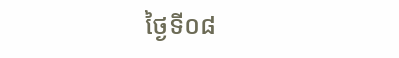ថ្ងៃទី០៨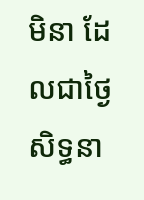មិនា ដែលជាថ្ងៃសិទ្ធនា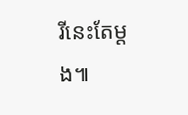រីនេះតែម្តង៕